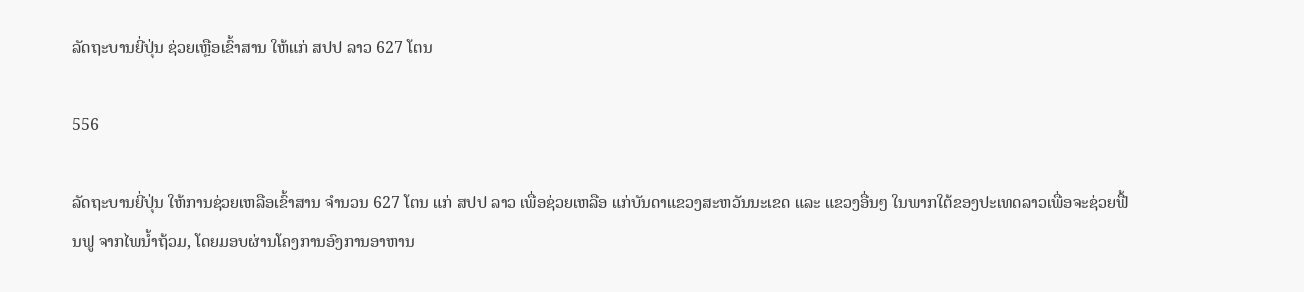ລັດຖະບານຍີ່ປຸ່ນ ຊ່ວຍເຫຼືອເຂົ້າສານ ໃຫ້ແກ່ ສປປ ລາວ 627 ໂຕນ

556

ລັດຖະບານຍີ່ປຸ່ນ ໃຫ້ການຊ່ວຍເຫລືອເຂົ້າສານ ຈໍານວນ 627 ໂຕນ ແກ່ ສປປ ລາວ ເພື່ອຊ່ວຍເຫລືອ ແກ່ບັນດາແຂວງສະຫວັນນະເຂດ ແລະ ແຂວງອື່ນໆ ໃນພາກໃຕ້ຂອງປະເທດລາວເພື່ອຈະຊ່ວຍຟື້ນຟູ ຈາກໄພນໍ້າຖ້ວມ, ໂດຍມອບຜ່ານໂຄງການອົງການອາຫານ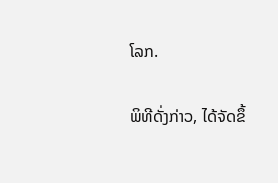ໂລກ.

ພິທີດັ່ງກ່າວ, ໄດ້ຈັດຂຶ້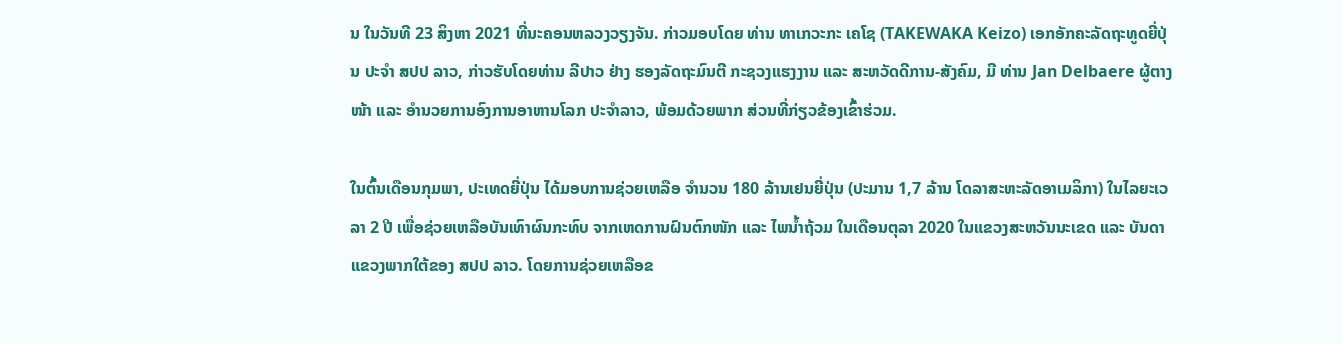ນ ໃນວັນທີ 23 ສິງຫາ 2021 ທີ່ນະຄອນຫລວງວຽງຈັນ. ກ່າວມອບໂດຍ ທ່ານ ທາເກວະກະ ເຄໂຊ (TAKEWAKA Keizo) ເອກອັກຄະລັດຖະທູດຍີ່ປຸ່ນ ປະຈໍາ ສປປ ລາວ, ກ່າວຮັບໂດຍທ່ານ ລີປາວ ຢ່າງ ຮອງລັດຖະມົນຕີ ກະຊວງແຮງງານ ແລະ ສະຫວັດດີການ-ສັງຄົມ, ມີ ທ່ານ Jan Delbaere ຜູ້ຕາງໜ້າ ແລະ ອໍານວຍການອົງການອາຫານໂລກ ປະຈໍາລາວ, ພ້ອມດ້ວຍພາກ ສ່ວນທີ່ກ່ຽວຂ້ອງເຂົ້າຮ່ວມ.

ໃນຕົ້ນເດືອນກຸມພາ, ປະເທດຍີ່ປຸ່ນ ໄດ້ມອບການຊ່ວຍເຫລືອ ຈໍານວນ 180 ລ້ານເຢນຍີ່ປຸ່ນ (ປະມານ 1,7 ລ້ານ ໂດລາສະຫະລັດອາເມລິກາ) ໃນໄລຍະເວລາ 2 ປີ ເພື່ອຊ່ວຍເຫລືອບັນເທົາຜົນກະທົບ ຈາກເຫດການຝົນຕົກໜັກ ແລະ ໄພນໍ້າຖ້ວມ ໃນເດືອນຕຸລາ 2020 ໃນແຂວງສະຫວັນນະເຂດ ແລະ ບັນດາແຂວງພາກໃຕ້ຂອງ ສປປ ລາວ. ໂດຍການຊ່ວຍເຫລືອຂ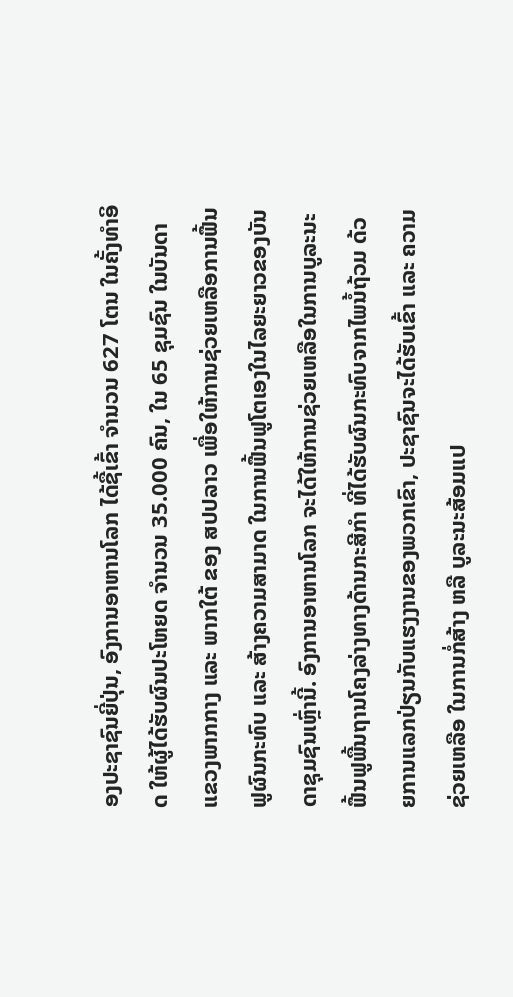ອງປະຊາຊົນຍີ່ປຸ່ນ, ອົງການອາຫານໂລກ ໄດ້ຊື້ເຂົ້າ ຈໍານວນ 627 ໂຕນ ໃນຄັ້ງທໍາອິດ ໃຫ້ຜູ້ໄດ້ຮັບຜົນປະໂຫຍດ ຈໍານວນ 35.000 ຄົນ, ໃນ 65 ຊຸມຊົນ ໃນບັນດາແຂວງພາກກາງ ແລະ ພາກໃຕ້ ຂອງ ສປປລາວ ເພື່ອໃຫ້ການຊ່ວຍເຫລືອການຟື້ນຟູຜົນກະທົບ ແລະ ສ້າງຄວາມສາມາດ ໃນການຟື້ນຟູໂຕເອງໃນໄລຍະຍາວຂອງບັນດາຊຸມຊົນເຫຼົ່ານີ້. ອົງການອາຫານໂລກ ຈະໄດ້ໃຫ້ການຊ່ວຍເຫລືອໃນການບູລະນະຟື້ນຟູພື້ນຖານໂຄງລ່າງທາງດ້ານກະສີກໍາ ທີ່ໄດ້ຮັບຜົນກະທົບຈາກໄພນໍ້ຖ້ວມ ດ້ວຍການແລກປ່ຽນກັບແຮງງານຂອງພວກເຂົາ, ປະຊາຊົນຈະໄດ້ຮັບເຂົ້າ ແລະ ຄວາມຊ່ວຍເຫລືອ ໃນການກໍ່ສ້າງ ຫລື ບູລະນະສ້ອມແປ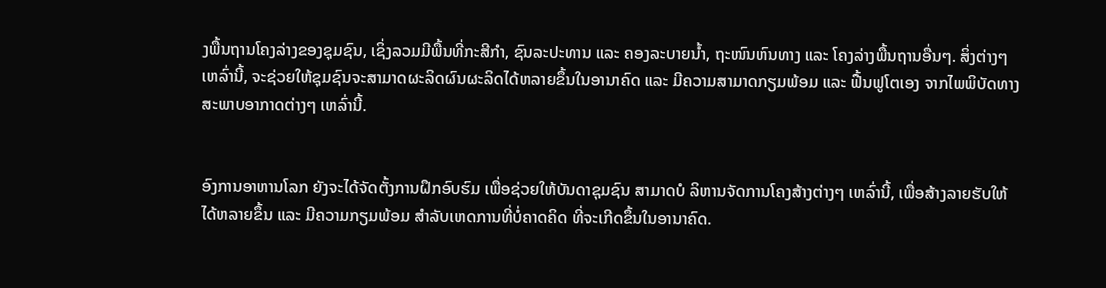ງພື້ນຖານໂຄງລ່າງຂອງຊຸມຊົນ, ເຊິ່ງລວມມີພື້ນທີ່ກະສີກໍາ, ຊົນລະປະທານ ແລະ ຄອງລະບາຍນໍ້າ, ຖະໜົນຫົນທາງ ແລະ ໂຄງລ່າງພື້ນຖານອື່ນໆ. ສິ່ງຕ່າງໆເຫລົ່ານີ້, ຈະຊ່ວຍໃຫ້ຊຸມຊົນຈະສາມາດຜະລິດຜົນຜະລິດໄດ້ຫລາຍຂຶ້ນໃນອານາຄົດ ແລະ ມີຄວາມສາມາດກຽມພ້ອມ ແລະ ຟື້ນຟູໂຕເອງ ຈາກໄພພິບັດທາງສະພາບອາກາດຕ່າງໆ ເຫລົ່ານີ້.


ອົງການອາຫານໂລກ ຍັງຈະໄດ້ຈັດຕັ້ງການຝຶກອົບຮົມ ເພື່ອຊ່ວຍໃຫ້ບັນດາຊຸມຊົນ ສາມາດບໍ ລິຫານຈັດການໂຄງສ້າງຕ່າງໆ ເຫລົ່ານີ້, ເພື່ອສ້າງລາຍຮັບໃຫ້ໄດ້ຫລາຍຂຶ້ນ ແລະ ມີຄວາມກຽມພ້ອມ ສໍາລັບເຫດການທີ່ບໍ່ຄາດຄິດ ທີ່ຈະເກີດຂຶ້ນໃນອານາຄົດ.